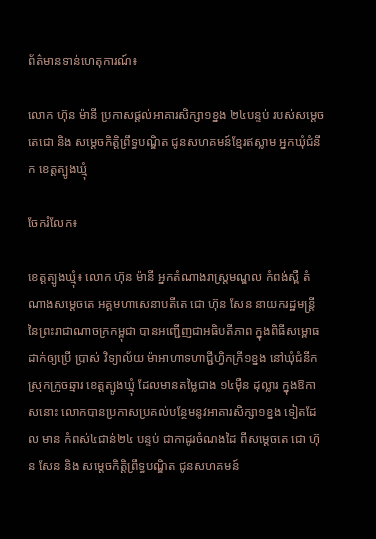ព័ត៌មានទាន់ហេតុការណ៍៖

លោក ហ៊ុន ម៉ានី ប្រកាសផ្តល់អាគារសិក្សា១ខ្នង ២៤បន្ទប់ របស់សម្តេចតេជោ និង សម្តេចកិត្តិព្រឹទ្ធបណ្ឌិត ជូនសហគមន៍ខ្មែរឥស្លាម អ្នកឃុំជំនីក ខេត្តត្បូងឃ្មុំ

ចែករំលែក៖

ខេត្តត្បូងឃ្មុំ៖ លោក ហ៊ុន ម៉ានី អ្នកតំណាងរាស្រ្តមណ្ឌល កំពង់ស្ពឺ តំណាងសម្តេចតេ អគ្គមហាសេនាបតីតេ ជោ ហ៊ុន សែន នាយករដ្ឋមន្រ្តី នៃព្រះរាជាណាចក្រកម្ពុជា បានអញ្ជើញជាអធិបតីភាព ក្នុងពិធីសម្ពោធ ដាក់ឲ្យប្រើ ប្រាស់ វិទ្យាល័យ ម៉ាអាហាទហាជ្ជីហ្វិកក្រី១ខ្នង នៅឃុំជំនីក ស្រុកក្រូចឆ្មារ ខេត្តត្បូងឃ្មុំ ដែលមានតម្លៃជាង ១៤ម៉ឺន ដុល្លារ ក្នុងឱកាសនោះ លោកបានប្រកាសប្រគល់បន្ថែមនូវអាគារសិក្សា១ខ្នង ទៀតដែល មាន កំពស់៤ជាន់២៤ បន្ទប់ ជាកាដូរចំណងដៃ ពីសម្តេចតេ ជោ ហ៊ុន សែន និង សម្តេចកិត្តិព្រឹទ្ធបណ្ឌិត ជូនសហគមន៍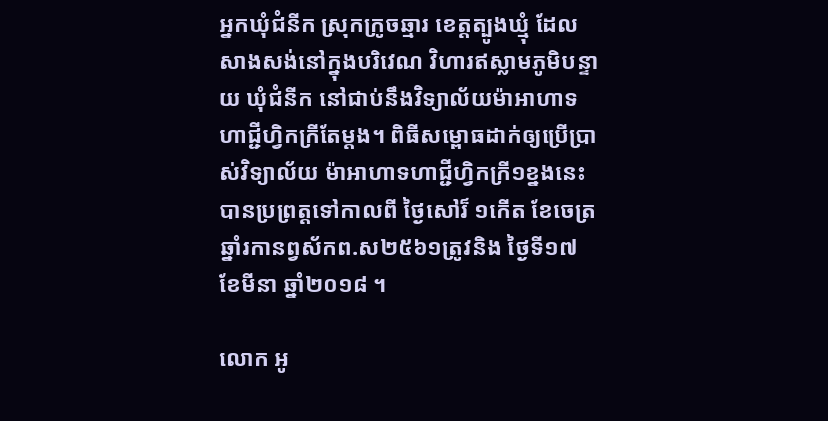អ្នកឃុំជំនីក ស្រុកក្រូចឆ្មារ ខេត្តត្បូងឃ្មុំ ដែលសាងសង់នៅក្នុងបរិវេណ វិហារឥស្លាមភូមិបន្ទាយ ឃុំជំនីក នៅជាប់នឹងវិទ្យាល័យម៉ាអាហាទហាជ្ជីហ្វិកក្រីតែម្តង។ ពិធីសម្ពោធដាក់ឲ្យប្រើប្រាស់វិទ្យាល័យ ម៉ាអាហាទហាជ្ជីហ្វិកក្រី១ខ្នងនេះ បានប្រព្រត្ដទៅកាលពី ថ្ងៃសៅរ៏ ១កើត ខែចេត្រ ឆ្នាំរកានព្វស័កព.ស២៥៦១ត្រូវនិង ថ្ងៃទី១៧ ខែមីនា ឆ្នាំ២០១៨ ។

លោក អូ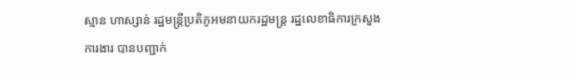ស្មាន ហាស្សាន់ រដ្ឋមន្រ្តីប្រតិភូអមនាយករដ្ឋមន្រ្ដ រដ្ឋលេខាធិការក្រសួងការងារ បានបញ្ជាក់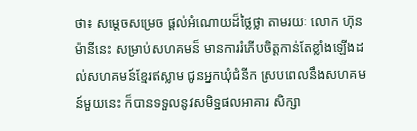ថា៖ សម្ដេចសម្រេច ផ្ដល់អំណោយដ៏ថ្លៃថ្លា តាមរយៈ លោក ហ៊ុន ម៉ានីនេះ សម្រាប់សហគមន៏ មានការរំភើបចិត្តកាន់តែខ្លាំងឡើងដល់សហគមន៍ខ្មែរឥស្លាម ជូនអ្នកឃុំជំនីក ស្របពេលនឹងសហគមន៍មួយនេះ ក៏បានទទួលនូវសមិទ្ឋផលអាគារ សិក្សា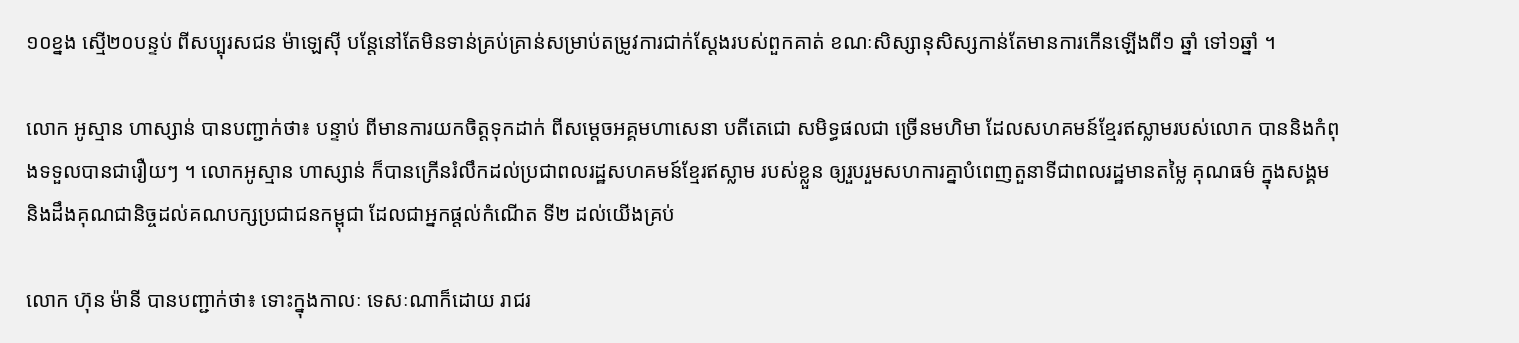១០ខ្នង ស្មើ២០បន្ទប់ ពីសប្បុរសជន ម៉ាឡេស៊ី បន្តែនៅតែមិនទាន់គ្រប់គ្រាន់សម្រាប់តម្រូវការជាក់ស្តែងរបស់ពួកគាត់ ខណៈសិស្សានុសិស្សកាន់តែមានការកើនឡើងពី១ ឆ្នាំ ទៅ១ឆ្នាំ ។

លោក អូស្មាន ហាស្សាន់ បានបញ្ជាក់ថា៖ បន្ទាប់ ពីមានការយកចិត្ដទុកដាក់ ពីសម្ដេចអគ្គមហាសេនា បតីតេជោ សមិទ្ធផលជា ច្រើនមហិមា ដែលសហគមន៍ខ្មែរឥស្លាមរបស់លោក បាននិងកំពុងទទួលបានជារឿយៗ ។ លោកអូស្មាន ហាស្សាន់ ក៏បានក្រើនរំលឹកដល់ប្រជាពលរដ្ឋសហគមន៍ខ្មែរឥស្លាម របស់ខ្លួន ឲ្យរួបរួមសហការគ្នាបំពេញតួនាទីជាពលរដ្ឋមានតម្លៃ គុណធម៌ ក្នុងសង្គម និងដឹងគុណជានិច្ចដល់គណបក្សប្រជាជនកម្ពុជា ដែលជាអ្នកផ្តល់កំណើត ទី២ ដល់យើងគ្រប់

លោក ហ៊ុន ម៉ានី បានបញ្ជាក់ថា៖ ទោះក្នុងកាលៈ ទេសៈណាក៏ដោយ រាជរ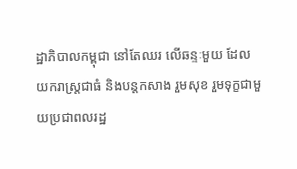ដ្ឋាភិបាលកម្ពុជា នៅតែឈរ លើឆន្ទៈមួយ ដែលយករាស្រ្តជាធំ និងបន្តកសាង រួមសុខ រួមទុក្ខជាមួយប្រជាពលរដ្ឋ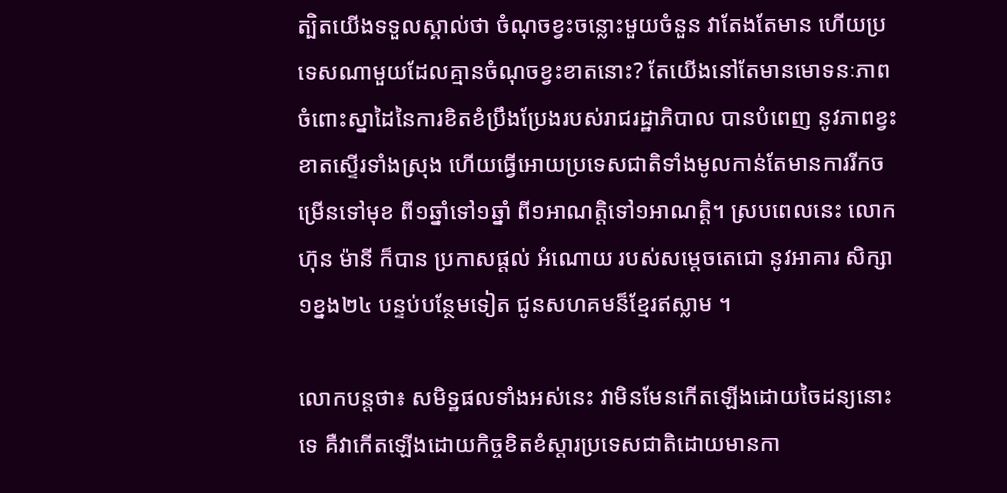ត្បិតយើងទទួលស្គាល់ថា ចំណុចខ្វះចន្លោះមួយចំនួន វាតែងតែមាន ហើយប្រទេសណាមួយដែលគ្មានចំណុចខ្វះខាតនោះ? តែយើងនៅតែមានមោទនៈភាព ចំពោះស្នាដៃនៃការខិតខំប្រឹងប្រែងរបស់រាជរដ្ឋាភិបាល បានបំពេញ នូវភាពខ្វះខាតស្ទើរទាំងស្រុង ហើយធ្វើអោយប្រទេសជាតិទាំងមូលកាន់តែមានការរីកចម្រើនទៅមុខ ពី១ឆ្នាំទៅ១ឆ្នាំ ពី១អាណត្តិទៅ១អាណត្តិ។ ស្របពេលនេះ លោកហ៊ុន ម៉ានី ក៏បាន ប្រកាសផ្ដល់ អំណោយ របស់សម្តេចតេជោ នូវអាគារ សិក្សា ១ខ្នង២៤ បន្ទប់បន្ថែមទៀត ជូនសហគមន៏ខ្មែរឥស្លាម ។

លោកបន្តថា៖ សមិទ្ឋផលទាំងអស់នេះ វាមិនមែនកើតឡើងដោយចៃដន្យនោះទេ គឺវាកើតឡើងដោយកិច្ចខិតខំស្តារប្រទេសជាតិដោយមានកា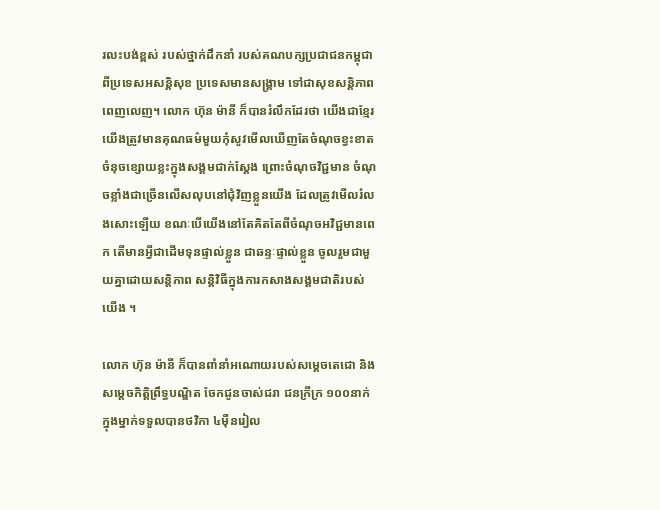រលះបង់ខ្ពស់ របស់ថ្នាក់ដឹកនាំ របស់គណបក្សប្រជាជនកម្ពុជា ពីប្រទេសអសន្តិសុខ ប្រទេសមានសង្គ្រាម ទៅជាសុខសន្តិភាព ពេញលេញ។ លោក ហ៊ុន ម៉ានី ក៏បានរំលឹកដែរថា យើងជាខ្មែរ យើងត្រូវមានគុណធម៌មួយកុំសូវមើលឃើញតែចំណុចខ្វះខាត ចំនុចខ្សោយខ្លះក្នុងសង្គមជាក់ស្តែង ព្រោះចំណុចវិជ្ជមាន ចំណុចខ្លាំងជាច្រើនលើសលុបនៅជុំវិញខ្លួនយើង ដែលត្រូវមើលរំលងសោះឡើយ ខណៈបើយើងនៅតែគិតតែពីចំណុចអវិជ្ជមានពេក តើមានអ្វីជាដើមទុនផ្ទាល់ខ្លួន ជាឆន្ទៈផ្ទាល់ខ្លួន ចូលរួមជាមួយគ្នាដោយសន្តិភាព សន្តិវិធីក្នុងការកសាងសង្គមជាតិរបស់យើង ។

លោក ហ៊ុន ម៉ានី ក៏បានពាំនាំអណោយរបស់សម្តេចតេជោ និង សម្តេចកិត្តិព្រឹទ្ធបណ្ឌិត ចែកជូនចាស់ជរា ជនក្រីក្រ ១០០នាក់ ក្នុងម្នាក់ទទួលបានថវិកា ៤ម៉ឺនរៀល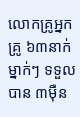លោកគ្រូអ្នកគ្រូ ៦៣នាក់ ម្នាក់ៗ ទទួលបាន ៣ម៉ឺន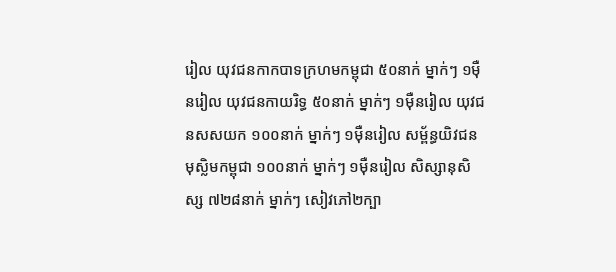រៀល យុវជនកាកបាទក្រហមកម្ពុជា ៥០នាក់ ម្នាក់ៗ ១ម៉ឺនរៀល យុវជនកាយរិទ្ធ ៥០នាក់ ម្នាក់ៗ ១ម៉ឺនរៀល យុវជនសសយក ១០០នាក់ ម្នាក់ៗ ១ម៉ឺនរៀល សម្ព័ន្ធយិវជនមុស្លិមកម្ពុជា ១០០នាក់ ម្នាក់ៗ ១ម៉ឺនរៀល សិស្សានុសិស្ស ៧២៨នាក់ ម្នាក់ៗ សៀវភៅ២ក្បា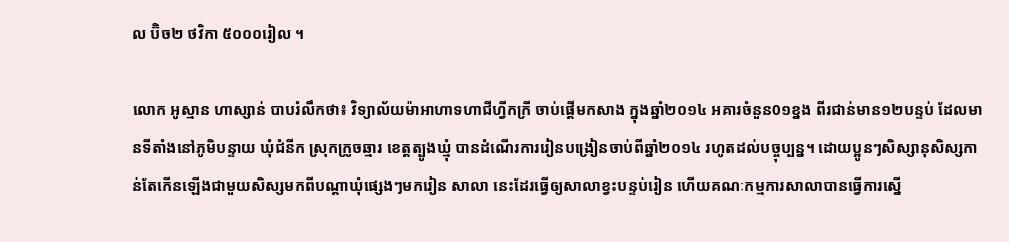ល ប៊ិច២ ថវិកា ៥០០០រៀល ។

លោក អូស្មាន ហាស្សាន់ បាបរំលឹកថា៖ វិទ្យាល័យម៉ាអាហាទហាជីហ្វីកក្រី ចាប់ផ្តើមកសាង ក្នុងឆ្នាំ២០១៤ អគារចំនួន0១ខ្នង ពីរជាន់មាន១២បន្ទប់ ដែលមានទីតាំងនៅភូមិបន្ទាយ ឃុំជំនីក ស្រុកក្រូចឆ្មារ ខេត្តត្បូងឃ្មុំ បានដំណើរការរៀនបង្រៀនចាប់ពីឆ្នាំ២០១៤ រហូតដល់បច្ចុប្បន្ន។ ដោយប្អូនៗសិស្សានុសិស្សកាន់តែកើនឡើងជាមួយសិស្សមកពីបណ្តាឃុំផ្សេងៗមករៀន សាលា នេះដែរធ្វើឲ្យសាលាខ្វះបន្ទប់រៀន ហើយគណៈកម្មការសាលាបានធ្វើការស្នើ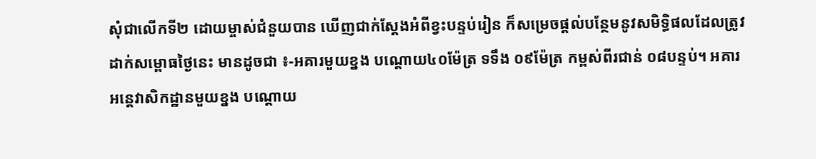សុំជាលើកទី២ ដោយម្ចាស់ជំនួយបាន ឃើញជាក់ស្តែងអំពីខ្វះបន្ទប់រៀន ក៏សម្រេចផ្តល់បន្ថែមនូវសមិទ្ធិផលដែលត្រូវដាក់សម្ពោធថ្ងៃនេះ មានដូចជា ៖-អគារមួយខ្នង បណ្តោយ៤០ម៉ែត្រ ទទឹង ០៩ម៉ែត្រ កម្ពស់ពីរជាន់ ០៨បន្ទប់។ អគារអន្តេវាសិកដ្ឋានមួយខ្នង បណ្តោយ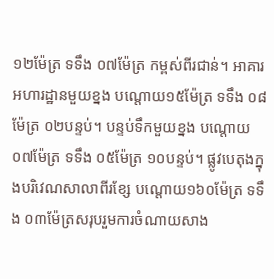១២ម៉ែត្រ ទទឹង ០៧ម៉ែត្រ កម្ពស់ពីរជាន់។ អាគារអហារដ្ឋានមួយខ្នង បណ្តោយ១៥ម៉ែត្រ ទទឹង ០៨ម៉ែត្រ ០២បន្ទប់។ បន្ទប់ទឹកមួយខ្នង បណ្តោយ ០៧ម៉ែត្រ ទទឹង ០៥ម៉ែត្រ ១០បន្ទប់។ ផ្លូវបេតុងក្នុងបរិវេណសាលាពីរខ្សែ បណ្តោយ១៦០ម៉ែត្រ ទទឹង ០៣ម៉ែត្រសរុបរួមការចំណាយសាង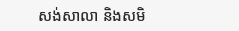សង់សាលា និងសមិ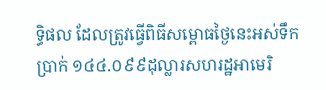ទ្ធិផល ដែលត្រូវធ្វើពិធីសម្ពោធថ្ងៃនេះអស់ទឹកប្រាក់ ១៤៤.០៩៩ដុល្លារសហរដ្ឋអាមេរិ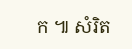ក ៕ សំរិត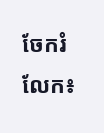ចែករំលែក៖